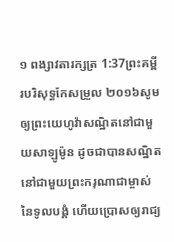១ ពង្សាវតារក្សត្រ 1:37ព្រះគម្ពីរបរិសុទ្ធកែសម្រួល ២០១៦សូមឲ្យព្រះយេហូវ៉ាសណ្ឋិតនៅជាមួយសាឡូម៉ូន ដូចជាបានសណ្ឋិតនៅជាមួយព្រះករុណាជាម្ចាស់នៃទូលបង្គំ ហើយប្រោសឲ្យរាជ្យ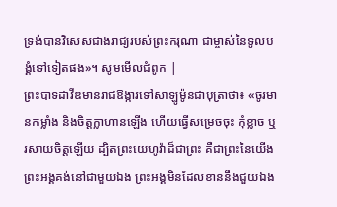ទ្រង់បានវិសេសជាងរាជ្យរបស់ព្រះករុណា ជាម្ចាស់នៃទូលបង្គំទៅទៀតផង»។ សូមមើលជំពូក |
ព្រះបាទដាវីឌមានរាជឱង្ការទៅសាឡូម៉ូនជាបុត្រាថា៖ «ចូរមានកម្លាំង និងចិត្តក្លាហានឡើង ហើយធ្វើសម្រេចចុះ កុំខ្លាច ឬរសាយចិត្តឡើយ ដ្បិតព្រះយេហូវ៉ាដ៏ជាព្រះ គឺជាព្រះនៃយើង ព្រះអង្គគង់នៅជាមួយឯង ព្រះអង្គមិនដែលខាននឹងជួយឯង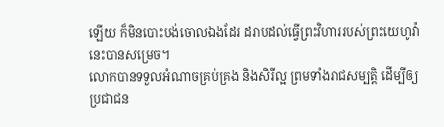ឡើយ ក៏មិនបោះបង់ចោលឯងដែរ ដរាបដល់ធ្វើព្រះវិហាររបស់ព្រះយេហូវ៉ានេះបានសម្រេច។
លោកបានទទួលអំណាចគ្រប់គ្រង និងសិរីល្អ ព្រមទាំងរាជសម្បត្តិ ដើម្បីឲ្យប្រជាជន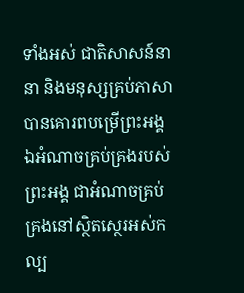ទាំងអស់ ជាតិសាសន៍នានា និងមនុស្សគ្រប់ភាសាបានគោរពបម្រើព្រះអង្គ ឯអំណាចគ្រប់គ្រងរបស់ព្រះអង្គ ជាអំណាចគ្រប់គ្រងនៅស្ថិតស្ថេរអស់កល្ប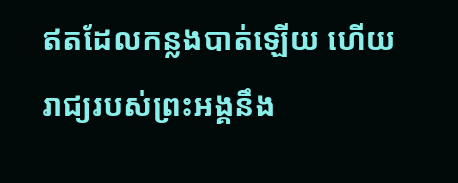ឥតដែលកន្លងបាត់ឡើយ ហើយរាជ្យរបស់ព្រះអង្គនឹង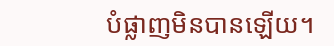បំផ្លាញមិនបានឡើយ។